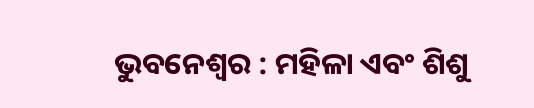ଭୁବନେଶ୍ବର : ମହିଳା ଏବଂ ଶିଶୁ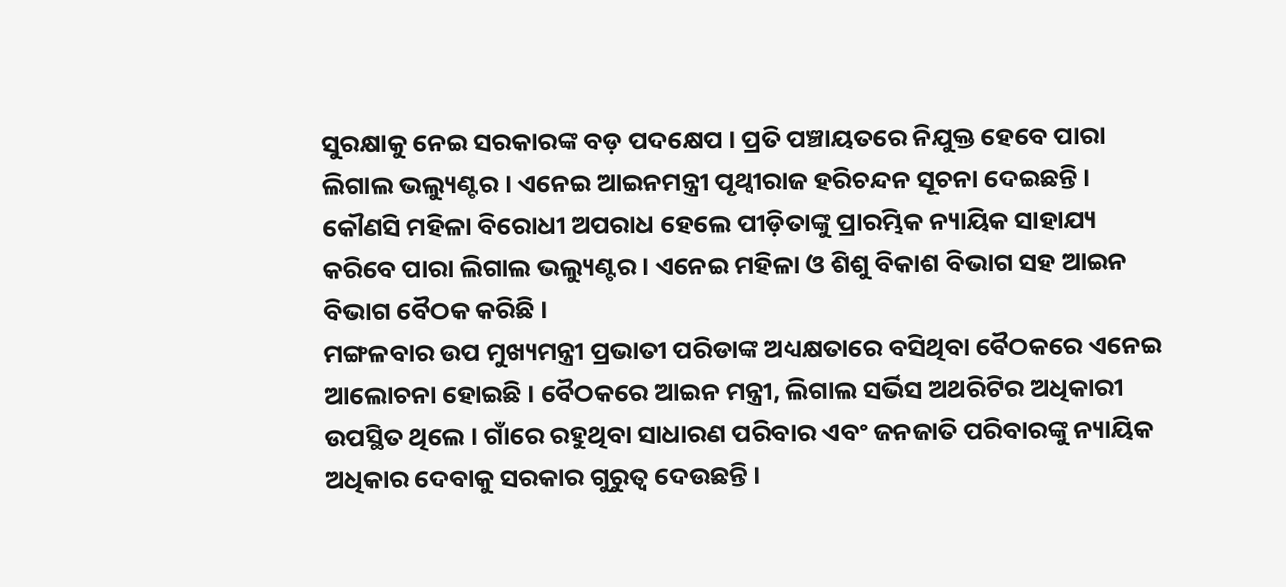ସୁରକ୍ଷାକୁ ନେଇ ସରକାରଙ୍କ ବଡ଼ ପଦକ୍ଷେପ । ପ୍ରତି ପଞ୍ଚାୟତରେ ନିଯୁକ୍ତ ହେବେ ପାରା ଲିଗାଲ ଭଲ୍ୟୁଣ୍ଟର । ଏନେଇ ଆଇନମନ୍ତ୍ରୀ ପୃଥ୍ବୀରାଜ ହରିଚନ୍ଦନ ସୂଚନା ଦେଇଛନ୍ତି । କୌଣସି ମହିଳା ବିରୋଧୀ ଅପରାଧ ହେଲେ ପୀଡ଼ିତାଙ୍କୁ ପ୍ରାରମ୍ଭିକ ନ୍ୟାୟିକ ସାହାଯ୍ୟ କରିବେ ପାରା ଲିଗାଲ ଭଲ୍ୟୁଣ୍ଟର । ଏନେଇ ମହିଳା ଓ ଶିଶୁ ବିକାଶ ବିଭାଗ ସହ ଆଇନ ବିଭାଗ ବୈଠକ କରିଛି ।
ମଙ୍ଗଳବାର ଉପ ମୁଖ୍ୟମନ୍ତ୍ରୀ ପ୍ରଭାତୀ ପରିଡାଙ୍କ ଅଧ୍ୟକ୍ଷତାରେ ବସିଥିବା ବୈଠକରେ ଏନେଇ ଆଲୋଚନା ହୋଇଛି । ବୈଠକରେ ଆଇନ ମନ୍ତ୍ରୀ, ଲିଗାଲ ସର୍ଭିସ ଅଥରିଟିର ଅଧିକାରୀ ଉପସ୍ଥିତ ଥିଲେ । ଗାଁରେ ରହୁଥିବା ସାଧାରଣ ପରିବାର ଏବଂ ଜନଜାତି ପରିବାରଙ୍କୁ ନ୍ୟାୟିକ ଅଧିକାର ଦେବାକୁ ସରକାର ଗୁରୁତ୍ୱ ଦେଉଛନ୍ତି ।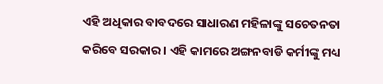ଏହି ଅଧିକାର ବାବଦରେ ସାଧାରଣ ମହିଳାଙ୍କୁ ସଚେତନତା କରିବେ ସରକାର । ଏହି କାମରେ ଅଙ୍ଗନବାଡି କର୍ମୀଙ୍କୁ ମଧ୍ୟ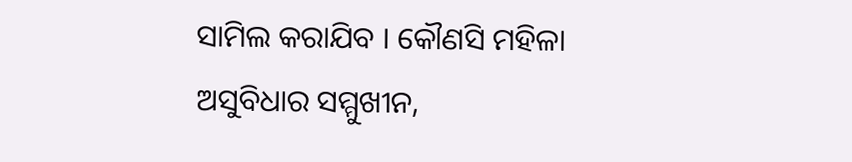ସାମିଲ କରାଯିବ । କୌଣସି ମହିଳା ଅସୁବିଧାର ସମ୍ମୁଖୀନ,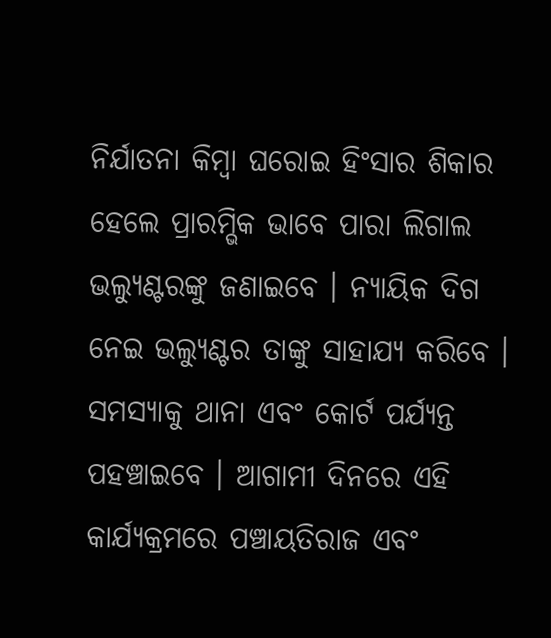ନିର୍ଯାତନା କିମ୍ବା ଘରୋଇ ହିଂସାର ଶିକାର ହେଲେ ପ୍ରାରମ୍ଭିକ ଭାବେ ପାରା ଲିଗାଲ ଭଲ୍ୟୁଣ୍ଟରଙ୍କୁ ଜଣାଇବେ । ନ୍ୟାୟିକ ଦିଗ ନେଇ ଭଲ୍ୟୁଣ୍ଟର ତାଙ୍କୁ ସାହାଯ୍ୟ କରିବେ । ସମସ୍ୟାକୁ ଥାନା ଏବଂ କୋର୍ଟ ପର୍ଯ୍ୟନ୍ତ ପହଞ୍ଚାଇବେ । ଆଗାମୀ ଦିନରେ ଏହି କାର୍ଯ୍ୟକ୍ରମରେ ପଞ୍ଚାୟତିରାଜ ଏବଂ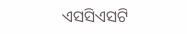ଏସସିଏସଟି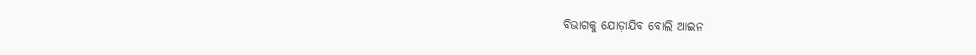ବିଭାଗକୁ ଯୋଡ଼ାଯିବ ବୋଲି ଆଇନ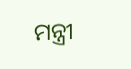ମନ୍ତ୍ରୀ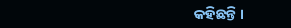କହିଛନ୍ତି ।